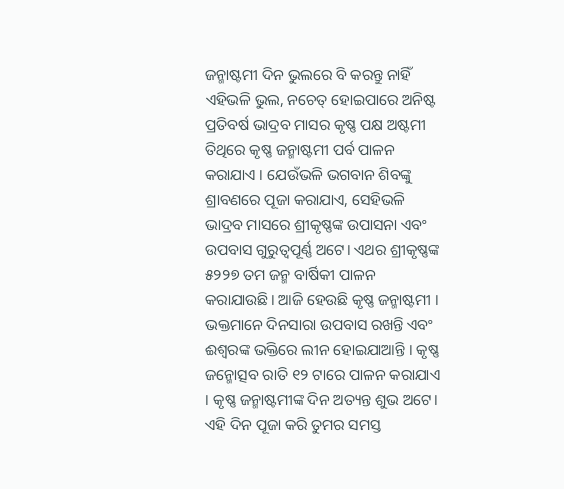ଜନ୍ମାଷ୍ଟମୀ ଦିନ ଭୁଲରେ ବି କରନ୍ତୁ ନାହିଁ ଏହିଭଳି ଭୁଲ, ନଚେତ୍ ହୋଇପାରେ ଅନିଷ୍ଟ
ପ୍ରତିବର୍ଷ ଭାଦ୍ରବ ମାସର କୃଷ୍ଣ ପକ୍ଷ ଅଷ୍ଟମୀ ତିଥିରେ କୃଷ୍ଣ ଜନ୍ମାଷ୍ଟମୀ ପର୍ବ ପାଳନ କରାଯାଏ । ଯେଉଁଭଳି ଭଗବାନ ଶିବଙ୍କୁ ଶ୍ରାବଣରେ ପୂଜା କରାଯାଏ, ସେହିଭଳି ଭାଦ୍ରବ ମାସରେ ଶ୍ରୀକୃଷ୍ଣଙ୍କ ଉପାସନା ଏବଂ ଉପବାସ ଗୁରୁତ୍ୱପୂର୍ଣ୍ଣ ଅଟେ। ଏଥର ଶ୍ରୀକୃଷ୍ଣଙ୍କ ୫୨୨୭ ତମ ଜନ୍ମ ବାର୍ଷିକୀ ପାଳନ କରାଯାଉଛି। ଆଜି ହେଉଛି କୃଷ୍ଣ ଜନ୍ମାଷ୍ଟମୀ ।
ଭକ୍ତମାନେ ଦିନସାରା ଉପବାସ ରଖନ୍ତି ଏବଂ ଈଶ୍ବରଙ୍କ ଭକ୍ତିରେ ଲୀନ ହୋଇଯାଆନ୍ତି । କୃଷ୍ଣ ଜନ୍ମୋତ୍ସବ ରାତି ୧୨ ଟାରେ ପାଳନ କରାଯାଏ । କୃଷ୍ଣ ଜନ୍ମାଷ୍ଟମୀଙ୍କ ଦିନ ଅତ୍ୟନ୍ତ ଶୁଭ ଅଟେ। ଏହି ଦିନ ପୂଜା କରି ତୁମର ସମସ୍ତ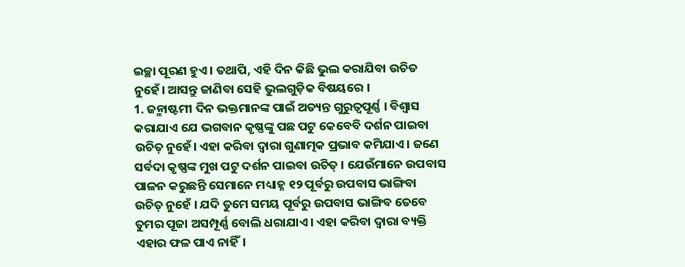ଇଚ୍ଛା ପୂରଣ ହୁଏ । ତଥାପି, ଏହି ଦିନ କିଛି ଭୁଲ କରାଯିବା ଉଚିତ ନୁହେଁ। ଆସନ୍ତୁ ଜାଣିବା ସେହି ଭୁଲଗୁଡ଼ିକ ବିଷୟରେ ।
1. ଜନ୍ମାଷ୍ଟମୀ ଦିନ ଭକ୍ତମାନଙ୍କ ପାଇଁ ଅତ୍ୟନ୍ତ ଗୁରୁତ୍ୱପୂର୍ଣ୍ଣ । ବିଶ୍ୱାସ କରାଯାଏ ଯେ ଭଗବାନ କୃଷ୍ଣଙ୍କୁ ପଛ ପଟୁ କେବେବି ଦର୍ଶନ ପାଇବା ଉଚିତ୍ ନୁହେଁ। ଏହା କରିବା ଦ୍ୱାରା ଗୁଣାତ୍ମକ ପ୍ରଭାବ କମିଯାଏ । ଜଣେ ସର୍ବଦା କୃଷ୍ଣଙ୍କ ମୁଖ ପଟୁ ଦର୍ଶନ ପାଇବା ଉଚିତ୍ । ଯେଉଁମାନେ ଉପବାସ ପାଳନ କରୁଛନ୍ତି ସେମାନେ ମଧ୍ୟାହ୍ନ ୧୨ ପୂର୍ବରୁ ଉପବାସ ଭାଙ୍ଗିବା ଉଚିତ୍ ନୁହେଁ । ଯଦି ତୁମେ ସମୟ ପୂର୍ବରୁ ଉପବାସ ଭାଙ୍ଗିବ ତେବେ ତୁମର ପୂଜା ଅସମ୍ପୂର୍ଣ୍ଣ ବୋଲି ଧରାଯାଏ । ଏହା କରିବା ଦ୍ୱାରା ବ୍ୟକ୍ତି ଏହାର ଫଳ ପାଏ ନାହିଁ।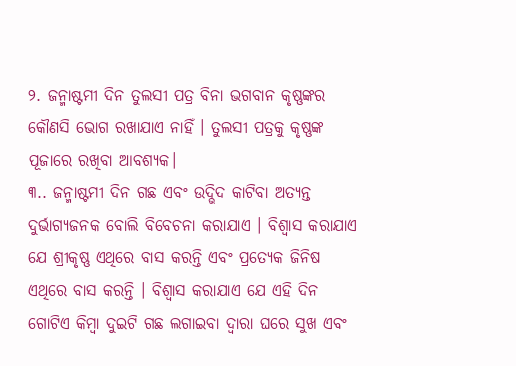୨. ଜନ୍ମାଷ୍ଟମୀ ଦିନ ତୁଲସୀ ପତ୍ର ବିନା ଭଗବାନ କୃଷ୍ଣଙ୍କର କୌଣସି ଭୋଗ ରଖାଯାଏ ନାହିଁ । ତୁଲସୀ ପତ୍ରକୁ କୃଷ୍ଣଙ୍କ ପୂଜାରେ ରଖିବା ଆବଶ୍ୟକ।
୩.. ଜନ୍ମାଷ୍ଟମୀ ଦିନ ଗଛ ଏବଂ ଉଦ୍ଭିଦ କାଟିବା ଅତ୍ୟନ୍ତ ଦୁର୍ଭାଗ୍ୟଜନକ ବୋଲି ବିବେଚନା କରାଯାଏ । ବିଶ୍ୱାସ କରାଯାଏ ଯେ ଶ୍ରୀକୃଷ୍ଣ ଏଥିରେ ବାସ କରନ୍ତି ଏବଂ ପ୍ରତ୍ୟେକ ଜିନିଷ ଏଥିରେ ବାସ କରନ୍ତି । ବିଶ୍ୱାସ କରାଯାଏ ଯେ ଏହି ଦିନ ଗୋଟିଏ କିମ୍ବା ଦୁଇଟି ଗଛ ଲଗାଇବା ଦ୍ୱାରା ଘରେ ସୁଖ ଏବଂ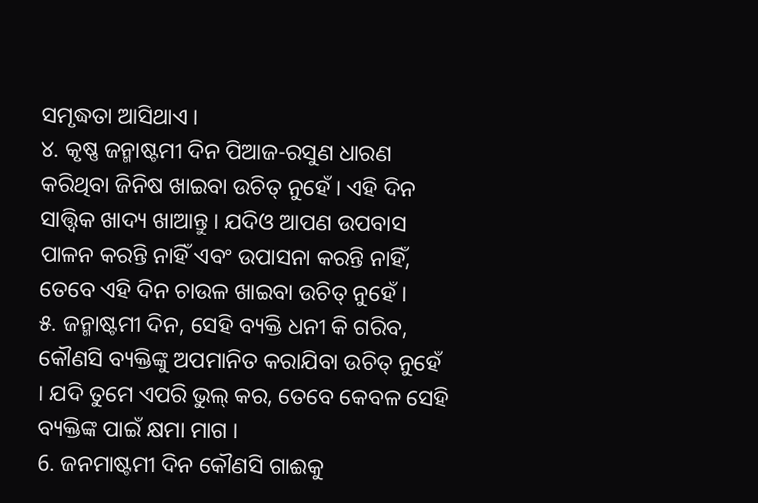ସମୃଦ୍ଧତା ଆସିଥାଏ ।
୪. କୃଷ୍ଣ ଜନ୍ମାଷ୍ଟମୀ ଦିନ ପିଆଜ-ରସୁଣ ଧାରଣ କରିଥିବା ଜିନିଷ ଖାଇବା ଉଚିତ୍ ନୁହେଁ । ଏହି ଦିନ ସାତ୍ତ୍ବିକ ଖାଦ୍ୟ ଖାଆନ୍ତୁ । ଯଦିଓ ଆପଣ ଉପବାସ ପାଳନ କରନ୍ତି ନାହିଁ ଏବଂ ଉପାସନା କରନ୍ତି ନାହିଁ, ତେବେ ଏହି ଦିନ ଚାଉଳ ଖାଇବା ଉଚିତ୍ ନୁହେଁ ।
୫. ଜନ୍ମାଷ୍ଟମୀ ଦିନ, ସେହି ବ୍ୟକ୍ତି ଧନୀ କି ଗରିବ, କୌଣସି ବ୍ୟକ୍ତିଙ୍କୁ ଅପମାନିତ କରାଯିବା ଉଚିତ୍ ନୁହେଁ । ଯଦି ତୁମେ ଏପରି ଭୁଲ୍ କର, ତେବେ କେବଳ ସେହି ବ୍ୟକ୍ତିଙ୍କ ପାଇଁ କ୍ଷମା ମାଗ ।
6. ଜନମାଷ୍ଟମୀ ଦିନ କୌଣସି ଗାଈକୁ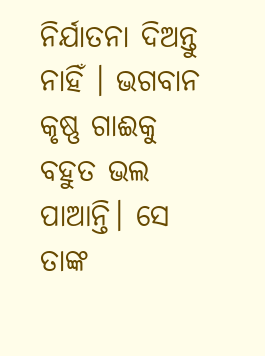ନିର୍ଯାତନା ଦିଅନ୍ତୁ ନାହିଁ । ଭଗବାନ କୃଷ୍ଣ ଗାଈକୁ ବହୁତ ଭଲ ପାଆନ୍ତି। ସେ ତାଙ୍କ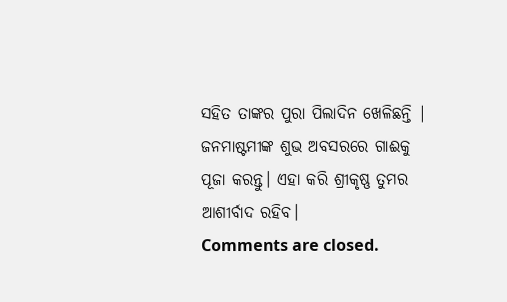ସହିତ ତାଙ୍କର ପୁରା ପିଲାଦିନ ଖେଳିଛନ୍ତି | ଜନମାଷ୍ଟମୀଙ୍କ ଶୁଭ ଅବସରରେ ଗାଈକୁ ପୂଜା କରନ୍ତୁ। ଏହା କରି ଶ୍ରୀକୃଷ୍ଣ ତୁମର ଆଶୀର୍ବାଦ ରହିବ।
Comments are closed.